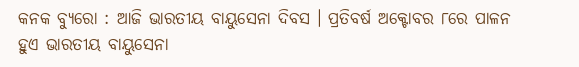କନକ ବ୍ୟୁରୋ : ଆଜି ଭାରତୀୟ ବାୟୁସେନା ଦିବସ । ପ୍ରତିବର୍ଷ ଅକ୍ଟୋବର ୮ରେ ପାଳନ ହୁଏ ଭାରତୀୟ ବାୟୁସେନା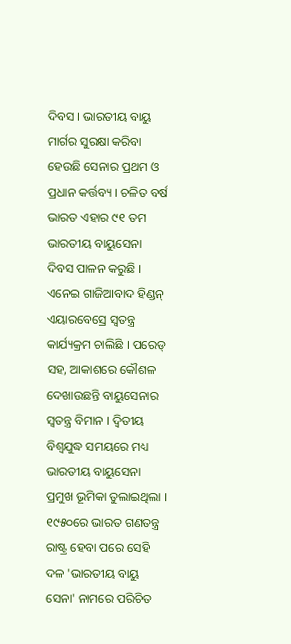ଦିବସ । ଭାରତୀୟ ବାୟୁ ମାର୍ଗର ସୁରକ୍ଷା କରିବା ହେଉଛି ସେନାର ପ୍ରଥମ ଓ ପ୍ରଧାନ କର୍ତ୍ତବ୍ୟ । ଚଳିତ ବର୍ଷ ଭାରତ ଏହାର ୯୧ ତମ ଭାରତୀୟ ବାୟୁସେନା ଦିବସ ପାଳନ କରୁଛି । ଏନେଇ ଗାଜିଆବାଦ ହିଣ୍ଡନ୍ ଏୟାରବେସ୍ରେ ସ୍ବତନ୍ତ୍ର କାର୍ଯ୍ୟକ୍ରମ ଚାଲିଛି । ପରେଡ୍ ସହ, ଆକାଶରେ କୌଶଳ ଦେଖାଉଛନ୍ତି ବାୟୁସେନାର ସ୍ବତନ୍ତ୍ର ବିମାନ । ଦ୍ୱିତୀୟ ବିଶ୍ବଯୁଦ୍ଧ ସମୟରେ ମଧ୍ୟ ଭାରତୀୟ ବାୟୁସେନା ପ୍ରମୁଖ ଭୂମିକା ତୁଲାଇଥିଲା ।
୧୯୫୦ରେ ଭାରତ ଗଣତନ୍ତ୍ର ରାଷ୍ଟ୍ର ହେବା ପରେ ସେହି ଦଳ 'ଭାରତୀୟ ବାୟୁ ସେନା' ନାମରେ ପରିଚିତ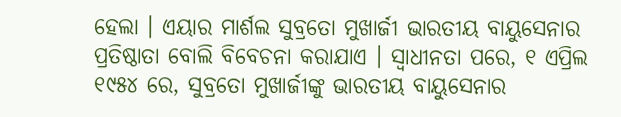ହେଲା । ଏୟାର ମାର୍ଶଲ ସୁବ୍ରତୋ ମୁଖାର୍ଜୀ ଭାରତୀୟ ବାୟୁସେନାର ପ୍ରତିଷ୍ଠାତା ବୋଲି ବିବେଚନା କରାଯାଏ । ସ୍ୱାଧୀନତା ପରେ, ୧ ଏପ୍ରିଲ ୧୯୫୪ ରେ, ସୁବ୍ରତୋ ମୁଖାର୍ଜୀଙ୍କୁ ଭାରତୀୟ ବାୟୁସେନାର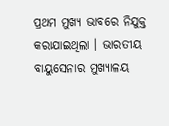ପ୍ରଥମ ମୁଖ୍ୟ ଭାବରେ ନିଯୁକ୍ତ କରାଯାଇଥିଲା । ଭାରତୀୟ ବାୟୁସେନାର ମୁଖ୍ୟାଳୟ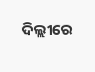ଦିଲ୍ଲୀରେ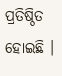ପ୍ରତିଷ୍ଠିତ ହୋଇଛି ।